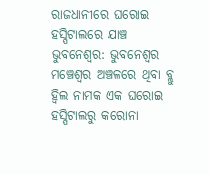ରାଜଧାନୀରେ ଘରୋଇ ହସ୍ପିଟାଲରେ ଯାଞ୍ଚ
ଭୁବନେଶ୍ୱର: ଭୁବନେଶ୍ୱର ମଞ୍ଚେଶ୍ୱର ଅଞ୍ଚଳରେ ଥିବା ବ୍ଲୁ ହ୍ୱିଲ ନାମକ ଏକ ଘରୋଇ ହସ୍ପିଟାଲରୁ କରୋନା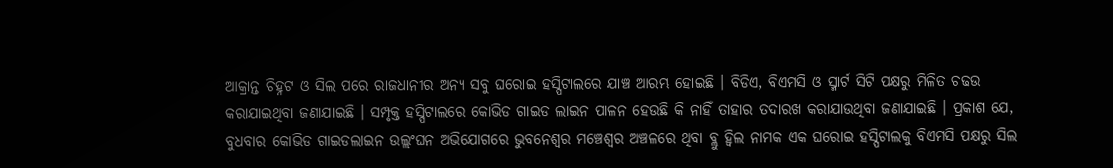ଆକ୍ରାନ୍ତ ଚିହ୍ନଟ ଓ ସିଲ ପରେ ରାଜଧାନୀର ଅନ୍ୟ ସବୁ ଘରୋଇ ହସ୍ପିଟାଲରେ ଯାଞ୍ଚ ଆରମ୍ଭ ହୋଇଛି । ବିଡିଏ, ବିଏମସି ଓ ସ୍ମାର୍ଟ ସିଟି ପକ୍ଷରୁ ମିଳିତ ଚଢଉ କରାଯାଇଥିବା ଜଣାଯାଇଛି । ସମ୍ପୃକ୍ତ ହସ୍ପିଟାଲରେ କୋଭିଡ ଗାଇଡ ଲାଇନ ପାଳନ ହେଉଛି କି ନାହିଁ ତାହାର ତଦାରଖ କରାଯାଉଥିବା ଜଣାଯାଇଛି । ପ୍ରକାଶ ଯେ, ବୁଧବାର କୋଭିଡ ଗାଇଡଲାଇନ ଉଲ୍ଲଂଘନ ଅଭିଯୋଗରେ ଭୁବନେଶ୍ୱର ମଞ୍ଚେଶ୍ୱର ଅଞ୍ଚଳରେ ଥିବା ବ୍ଲୁ ହ୍ୱିଲ ନାମକ ଏକ ଘରୋଇ ହସ୍ପିଟାଲକୁ ବିଏମସି ପକ୍ଷରୁ ସିଲ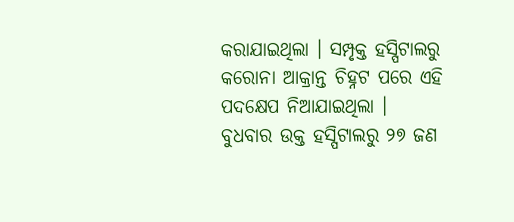କରାଯାଇଥିଲା । ସମ୍ପୃକ୍ତ ହସ୍ପିଟାଲରୁ କରୋନା ଆକ୍ରାନ୍ତ ଚିହ୍ନଟ ପରେ ଏହି ପଦକ୍ଷେପ ନିଆଯାଇଥିଲା । ବୁଧବାର ଉକ୍ତ ହସ୍ପିଟାଲରୁ ୨୭ ଜଣ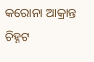କରୋନା ଆକ୍ରାନ୍ତ ଚିହ୍ନଟ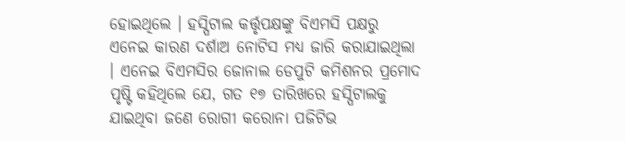ହୋଇଥିଲେ । ହସ୍ପିଟାଲ କର୍ତ୍ତୃପକ୍ଷଙ୍କୁ ବିଏମସି ପକ୍ଷରୁ ଏନେଇ କାରଣ ଦର୍ଶାଅ ନୋଟିସ ମଧ୍ୟ ଜାରି କରାଯାଇଥିଲା । ଏନେଇ ବିଏମସିର ଜୋନାଲ ଡେପୁଟି କମିଶନର ପ୍ରମୋଦ ପୃଷ୍ଟି କହିଥିଲେ ଯେ, ଗତ ୧୭ ତାରିଖରେ ହସ୍ପିଟାଲକୁ ଯାଇଥିବା ଜଣେ ରୋଗୀ କରୋନା ପଜିଟିଭ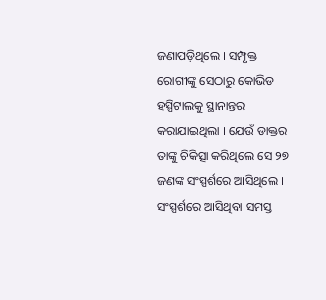ଜଣାପଡ଼ିଥିଲେ । ସମ୍ପୃକ୍ତ ରୋଗୀଙ୍କୁ ସେଠାରୁ କୋଭିଡ ହସ୍ପିଟାଲକୁ ସ୍ଥାନାନ୍ତର କରାଯାଇଥିଲା । ଯେଉଁ ଡାକ୍ତର ତାଙ୍କୁ ଚିକିତ୍ସା କରିଥିଲେ ସେ ୨୭ ଜଣଙ୍କ ସଂସ୍ପର୍ଶରେ ଆସିଥିଲେ । ସଂସ୍ପର୍ଶରେ ଆସିଥିବା ସମସ୍ତ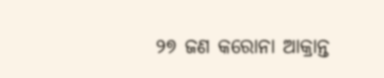୨୭ ଜଣ କରୋନା ଆକ୍ରାନ୍ତ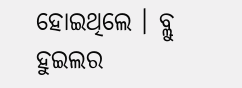ହୋଇଥିଲେ । ବ୍ଲୁ ହୁଇଲର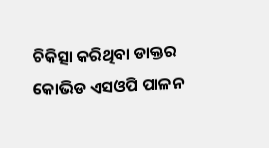ଚିକିତ୍ସା କରିଥିବା ଡାକ୍ତର କୋଭିଡ ଏସଓପି ପାଳନ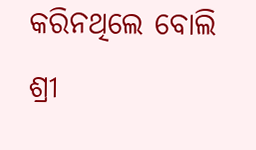କରିନଥିଲେ ବୋଲି ଶ୍ରୀ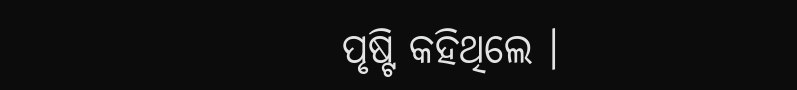ପୃଷ୍ଟି କହିଥିଲେ ।